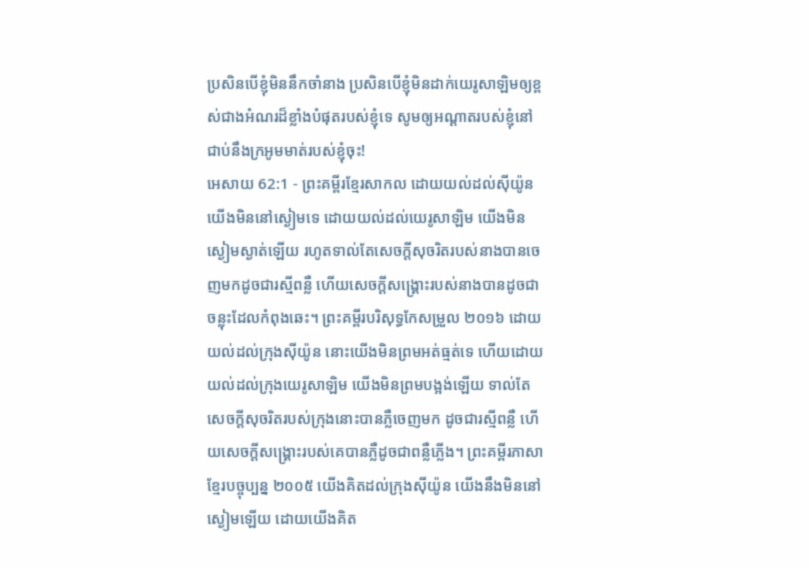ប្រសិនបើខ្ញុំមិននឹកចាំនាង ប្រសិនបើខ្ញុំមិនដាក់យេរូសាឡិមឲ្យខ្ពស់ជាងអំណរដ៏ខ្លាំងបំផុតរបស់ខ្ញុំទេ សូមឲ្យអណ្ដាតរបស់ខ្ញុំនៅជាប់នឹងក្រអូមមាត់របស់ខ្ញុំចុះ!
អេសាយ 62:1 - ព្រះគម្ពីរខ្មែរសាកល ដោយយល់ដល់ស៊ីយ៉ូន យើងមិននៅស្ងៀមទេ ដោយយល់ដល់យេរូសាឡិម យើងមិនស្ងៀមស្ងាត់ឡើយ រហូតទាល់តែសេចក្ដីសុចរិតរបស់នាងបានចេញមកដូចជារស្មីពន្លឺ ហើយសេចក្ដីសង្គ្រោះរបស់នាងបានដូចជាចន្លុះដែលកំពុងឆេះ។ ព្រះគម្ពីរបរិសុទ្ធកែសម្រួល ២០១៦ ដោយយល់ដល់ក្រុងស៊ីយ៉ូន នោះយើងមិនព្រមអត់ធ្មត់ទេ ហើយដោយយល់ដល់ក្រុងយេរូសាឡិម យើងមិនព្រមបង្អង់ឡើយ ទាល់តែសេចក្ដីសុចរិតរបស់ក្រុងនោះបានភ្លឺចេញមក ដូចជារស្មីពន្លឺ ហើយសេចក្ដីសង្គ្រោះរបស់គេបានភ្លឺដូចជាពន្លឺភ្លើង។ ព្រះគម្ពីរភាសាខ្មែរបច្ចុប្បន្ន ២០០៥ យើងគិតដល់ក្រុងស៊ីយ៉ូន យើងនឹងមិននៅស្ងៀមឡើយ ដោយយើងគិត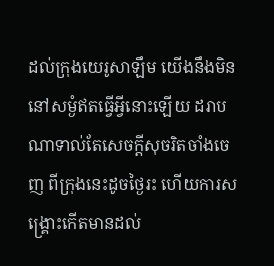ដល់ក្រុងយេរូសាឡឹម យើងនឹងមិននៅសម្ងំឥតធ្វើអ្វីនោះឡើយ ដរាបណាទាល់តែសេចក្ដីសុចរិតចាំងចេញ ពីក្រុងនេះដូចថ្ងៃរះ ហើយការសង្គ្រោះកើតមានដល់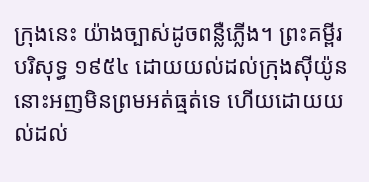ក្រុងនេះ យ៉ាងច្បាស់ដូចពន្លឺភ្លើង។ ព្រះគម្ពីរបរិសុទ្ធ ១៩៥៤ ដោយយល់ដល់ក្រុងស៊ីយ៉ូន នោះអញមិនព្រមអត់ធ្មត់ទេ ហើយដោយយល់ដល់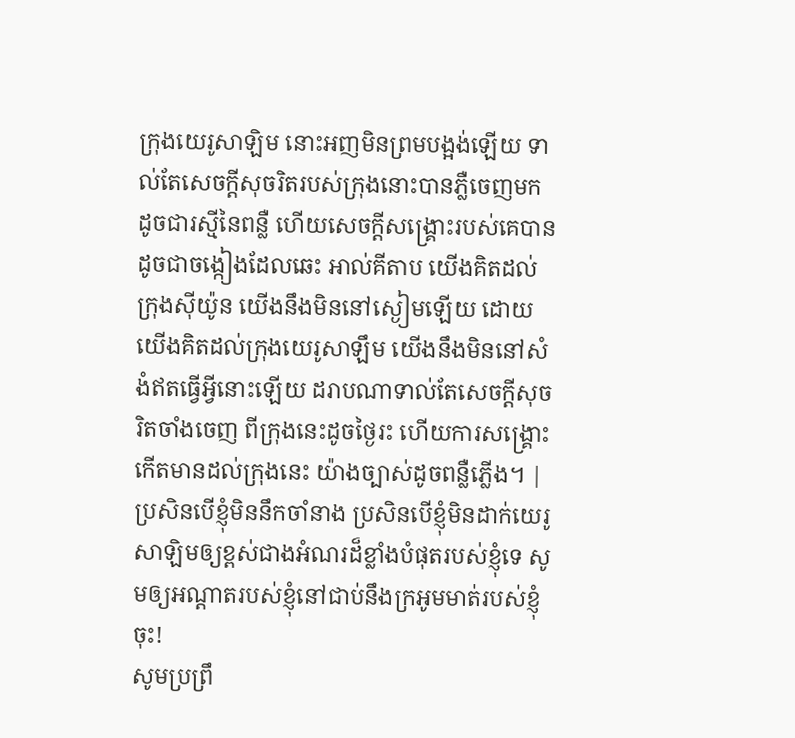ក្រុងយេរូសាឡិម នោះអញមិនព្រមបង្អង់ឡើយ ទាល់តែសេចក្ដីសុចរិតរបស់ក្រុងនោះបានភ្លឺចេញមក ដូចជារស្មីនៃពន្លឺ ហើយសេចក្ដីសង្គ្រោះរបស់គេបានដូចជាចង្កៀងដែលឆេះ អាល់គីតាប យើងគិតដល់ក្រុងស៊ីយ៉ូន យើងនឹងមិននៅស្ងៀមឡើយ ដោយយើងគិតដល់ក្រុងយេរូសាឡឹម យើងនឹងមិននៅសំងំឥតធ្វើអ្វីនោះឡើយ ដរាបណាទាល់តែសេចក្ដីសុចរិតចាំងចេញ ពីក្រុងនេះដូចថ្ងៃរះ ហើយការសង្គ្រោះកើតមានដល់ក្រុងនេះ យ៉ាងច្បាស់ដូចពន្លឺភ្លើង។ |
ប្រសិនបើខ្ញុំមិននឹកចាំនាង ប្រសិនបើខ្ញុំមិនដាក់យេរូសាឡិមឲ្យខ្ពស់ជាងអំណរដ៏ខ្លាំងបំផុតរបស់ខ្ញុំទេ សូមឲ្យអណ្ដាតរបស់ខ្ញុំនៅជាប់នឹងក្រអូមមាត់របស់ខ្ញុំចុះ!
សូមប្រព្រឹ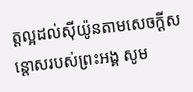ត្តល្អដល់ស៊ីយ៉ូនតាមសេចក្ដីសន្ដោសរបស់ព្រះអង្គ សូម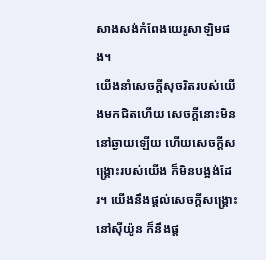សាងសង់កំពែងយេរូសាឡិមផង។
យើងនាំសេចក្ដីសុចរិតរបស់យើងមកជិតហើយ សេចក្ដីនោះមិននៅឆ្ងាយឡើយ ហើយសេចក្ដីសង្គ្រោះរបស់យើង ក៏មិនបង្អង់ដែរ។ យើងនឹងផ្ដល់សេចក្ដីសង្គ្រោះនៅស៊ីយ៉ូន ក៏នឹងផ្ដ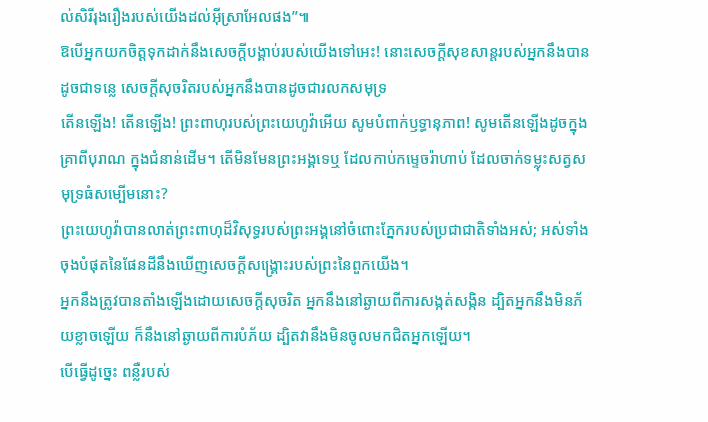ល់សិរីរុងរឿងរបស់យើងដល់អ៊ីស្រាអែលផង”៕
ឱបើអ្នកយកចិត្តទុកដាក់នឹងសេចក្ដីបង្គាប់របស់យើងទៅអេះ! នោះសេចក្ដីសុខសាន្តរបស់អ្នកនឹងបានដូចជាទន្លេ សេចក្ដីសុចរិតរបស់អ្នកនឹងបានដូចជារលកសមុទ្រ
តើនឡើង! តើនឡើង! ព្រះពាហុរបស់ព្រះយេហូវ៉ាអើយ សូមបំពាក់ឫទ្ធានុភាព! សូមតើនឡើងដូចក្នុងគ្រាពីបុរាណ ក្នុងជំនាន់ដើម។ តើមិនមែនព្រះអង្គទេឬ ដែលកាប់កម្ទេចរ៉ាហាប់ ដែលចាក់ទម្លុះសត្វសមុទ្រធំសម្បើមនោះ?
ព្រះយេហូវ៉ាបានលាត់ព្រះពាហុដ៏វិសុទ្ធរបស់ព្រះអង្គនៅចំពោះភ្នែករបស់ប្រជាជាតិទាំងអស់; អស់ទាំងចុងបំផុតនៃផែនដីនឹងឃើញសេចក្ដីសង្គ្រោះរបស់ព្រះនៃពួកយើង។
អ្នកនឹងត្រូវបានតាំងឡើងដោយសេចក្ដីសុចរិត អ្នកនឹងនៅឆ្ងាយពីការសង្កត់សង្កិន ដ្បិតអ្នកនឹងមិនភ័យខ្លាចឡើយ ក៏នឹងនៅឆ្ងាយពីការបំភ័យ ដ្បិតវានឹងមិនចូលមកជិតអ្នកឡើយ។
បើធ្វើដូច្នេះ ពន្លឺរបស់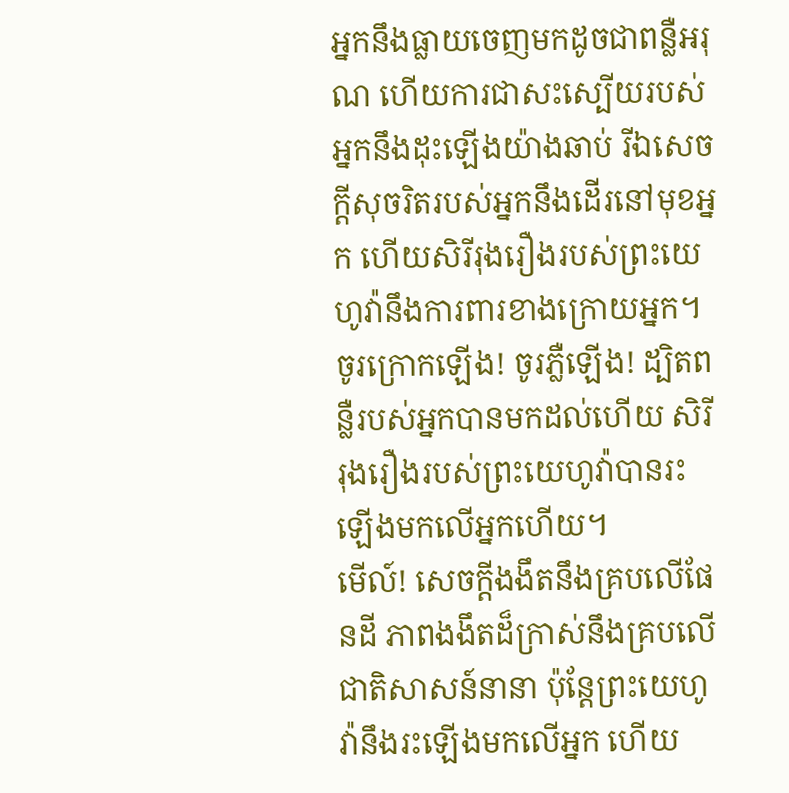អ្នកនឹងធ្លាយចេញមកដូចជាពន្លឺអរុណ ហើយការជាសះស្បើយរបស់អ្នកនឹងដុះឡើងយ៉ាងឆាប់ រីឯសេចក្ដីសុចរិតរបស់អ្នកនឹងដើរនៅមុខអ្នក ហើយសិរីរុងរឿងរបស់ព្រះយេហូវ៉ានឹងការពារខាងក្រោយអ្នក។
ចូរក្រោកឡើង! ចូរភ្លឺឡើង! ដ្បិតពន្លឺរបស់អ្នកបានមកដល់ហើយ សិរីរុងរឿងរបស់ព្រះយេហូវ៉ាបានរះឡើងមកលើអ្នកហើយ។
មើល៍! សេចក្ដីងងឹតនឹងគ្របលើផែនដី ភាពងងឹតដ៏ក្រាស់នឹងគ្របលើជាតិសាសន៍នានា ប៉ុន្តែព្រះយេហូវ៉ានឹងរះឡើងមកលើអ្នក ហើយ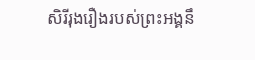សិរីរុងរឿងរបស់ព្រះអង្គនឹ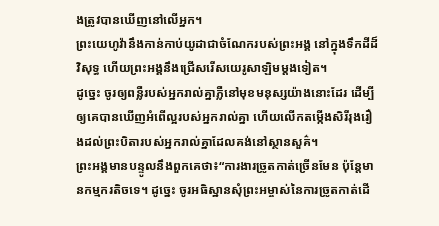ងត្រូវបានឃើញនៅលើអ្នក។
ព្រះយេហូវ៉ានឹងកាន់កាប់យូដាជាចំណែករបស់ព្រះអង្គ នៅក្នុងទឹកដីដ៏វិសុទ្ធ ហើយព្រះអង្គនឹងជ្រើសរើសយេរូសាឡិមម្ដងទៀត។
ដូច្នេះ ចូរឲ្យពន្លឺរបស់អ្នករាល់គ្នាភ្លឺនៅមុខមនុស្សយ៉ាងនោះដែរ ដើម្បីឲ្យគេបានឃើញអំពើល្អរបស់អ្នករាល់គ្នា ហើយលើកតម្កើងសិរីរុងរឿងដល់ព្រះបិតារបស់អ្នករាល់គ្នាដែលគង់នៅស្ថានសួគ៌។
ព្រះអង្គមានបន្ទូលនឹងពួកគេថា៖“ការងារច្រូតកាត់ច្រើនមែន ប៉ុន្តែមានកម្មករតិចទេ។ ដូច្នេះ ចូរអធិស្ឋានសុំព្រះអម្ចាស់នៃការច្រូតកាត់ដើ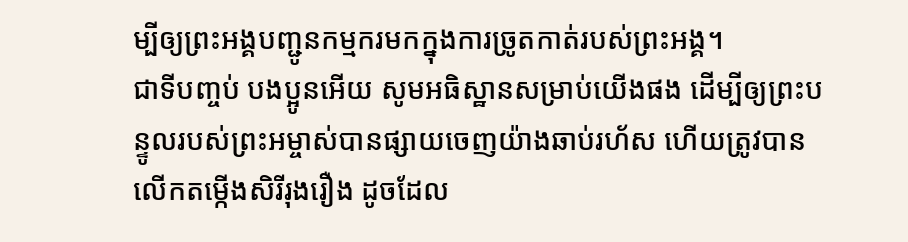ម្បីឲ្យព្រះអង្គបញ្ជូនកម្មករមកក្នុងការច្រូតកាត់របស់ព្រះអង្គ។
ជាទីបញ្ចប់ បងប្អូនអើយ សូមអធិស្ឋានសម្រាប់យើងផង ដើម្បីឲ្យព្រះបន្ទូលរបស់ព្រះអម្ចាស់បានផ្សាយចេញយ៉ាងឆាប់រហ័ស ហើយត្រូវបានលើកតម្កើងសិរីរុងរឿង ដូចដែល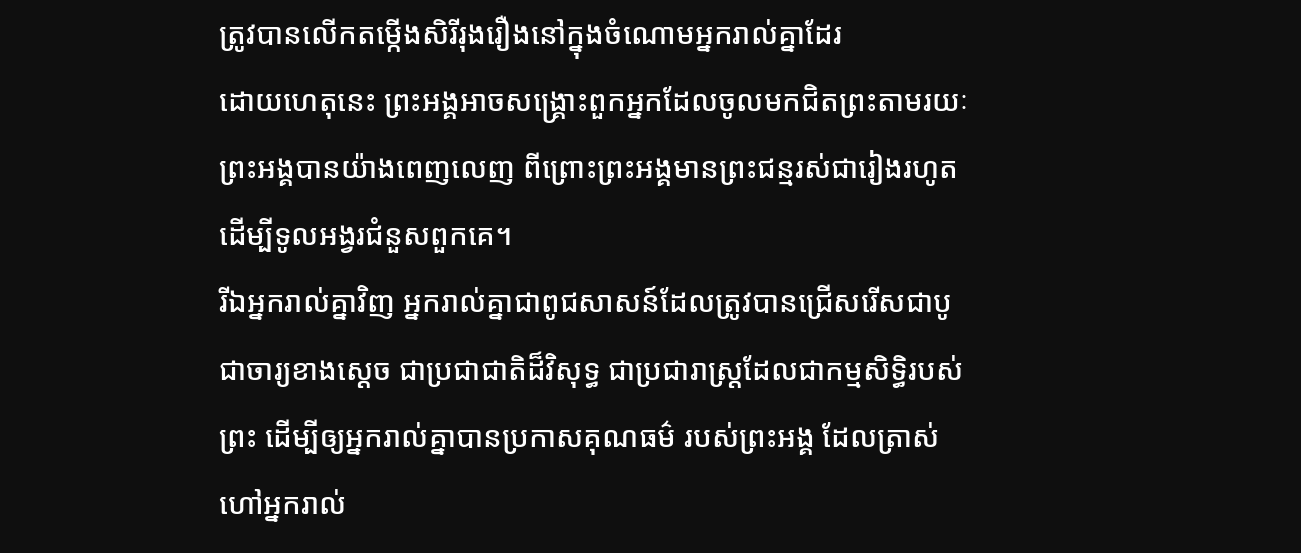ត្រូវបានលើកតម្កើងសិរីរុងរឿងនៅក្នុងចំណោមអ្នករាល់គ្នាដែរ
ដោយហេតុនេះ ព្រះអង្គអាចសង្គ្រោះពួកអ្នកដែលចូលមកជិតព្រះតាមរយៈព្រះអង្គបានយ៉ាងពេញលេញ ពីព្រោះព្រះអង្គមានព្រះជន្មរស់ជារៀងរហូត ដើម្បីទូលអង្វរជំនួសពួកគេ។
រីឯអ្នករាល់គ្នាវិញ អ្នករាល់គ្នាជាពូជសាសន៍ដែលត្រូវបានជ្រើសរើសជាបូជាចារ្យខាងស្ដេច ជាប្រជាជាតិដ៏វិសុទ្ធ ជាប្រជារាស្ត្រដែលជាកម្មសិទ្ធិរបស់ព្រះ ដើម្បីឲ្យអ្នករាល់គ្នាបានប្រកាសគុណធម៌ របស់ព្រះអង្គ ដែលត្រាស់ហៅអ្នករាល់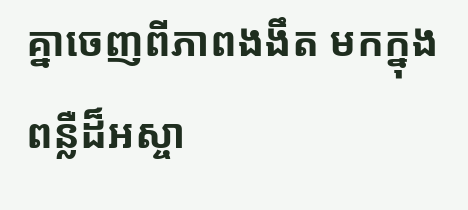គ្នាចេញពីភាពងងឹត មកក្នុងពន្លឺដ៏អស្ចា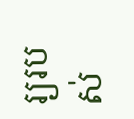រ្យរបស់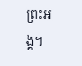ព្រះអង្គ។